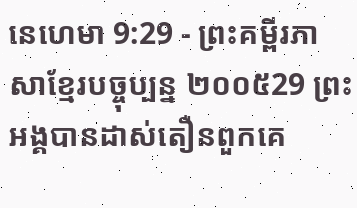នេហេមា 9:29 - ព្រះគម្ពីរភាសាខ្មែរបច្ចុប្បន្ន ២០០៥29 ព្រះអង្គបានដាស់តឿនពួកគេ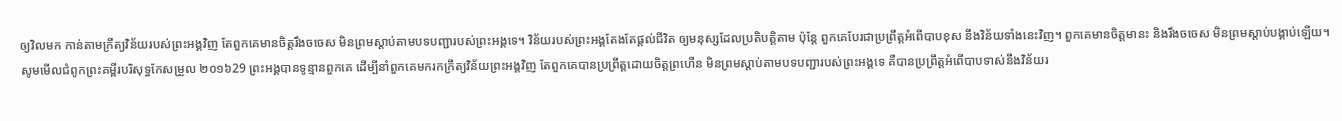ឲ្យវិលមក កាន់តាមក្រឹត្យវិន័យរបស់ព្រះអង្គវិញ តែពួកគេមានចិត្តរឹងចចេស មិនព្រមស្ដាប់តាមបទបញ្ជារបស់ព្រះអង្គទេ។ វិន័យរបស់ព្រះអង្គតែងតែផ្ដល់ជីវិត ឲ្យមនុស្សដែលប្រតិបត្តិតាម ប៉ុន្តែ ពួកគេបែរជាប្រព្រឹត្តអំពើបាបខុស នឹងវិន័យទាំងនេះវិញ។ ពួកគេមានចិត្តមានះ និងរឹងចចេស មិនព្រមស្ដាប់បង្គាប់ឡើយ។ សូមមើលជំពូកព្រះគម្ពីរបរិសុទ្ធកែសម្រួល ២០១៦29 ព្រះអង្គបានទូន្មានពួកគេ ដើម្បីនាំពួកគេមករកក្រឹត្យវិន័យព្រះអង្គវិញ តែពួកគេបានប្រព្រឹត្តដោយចិត្តព្រហើន មិនព្រមស្តាប់តាមបទបញ្ជារបស់ព្រះអង្គទេ គឺបានប្រព្រឹត្តអំពើបាបទាស់នឹងវិន័យរ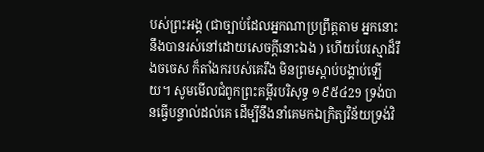បស់ព្រះអង្គ (ជាច្បាប់ដែលអ្នកណាប្រព្រឹត្តតាម អ្នកនោះនឹងបានរស់នៅដោយសេចក្ដីនោះឯង ) ហើយបែរស្មាដ៏រឹងចចេស ក៏តាំងករបស់គេរឹង មិនព្រមស្តាប់បង្គាប់ឡើយ។ សូមមើលជំពូកព្រះគម្ពីរបរិសុទ្ធ ១៩៥៤29 ទ្រង់បានធ្វើបន្ទាល់ដល់គេ ដើម្បីនឹងនាំគេមកឯក្រិត្យវិន័យទ្រង់វិ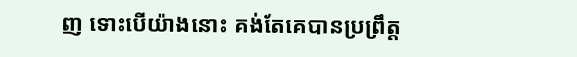ញ ទោះបើយ៉ាងនោះ គង់តែគេបានប្រព្រឹត្ត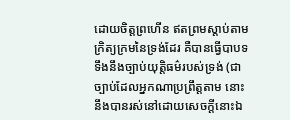ដោយចិត្តព្រហើន ឥតព្រមស្តាប់តាមក្រិត្យក្រមនៃទ្រង់ដែរ គឺបានធ្វើបាបទទឹងនឹងច្បាប់យុត្តិធម៌របស់ទ្រង់ (ជាច្បាប់ដែលអ្នកណាប្រព្រឹត្តតាម នោះនឹងបានរស់នៅដោយសេចក្ដីនោះឯ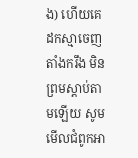ង) ហើយគេដកស្មាចេញ តាំងករឹង មិនព្រមស្តាប់តាមឡើយ សូមមើលជំពូកអា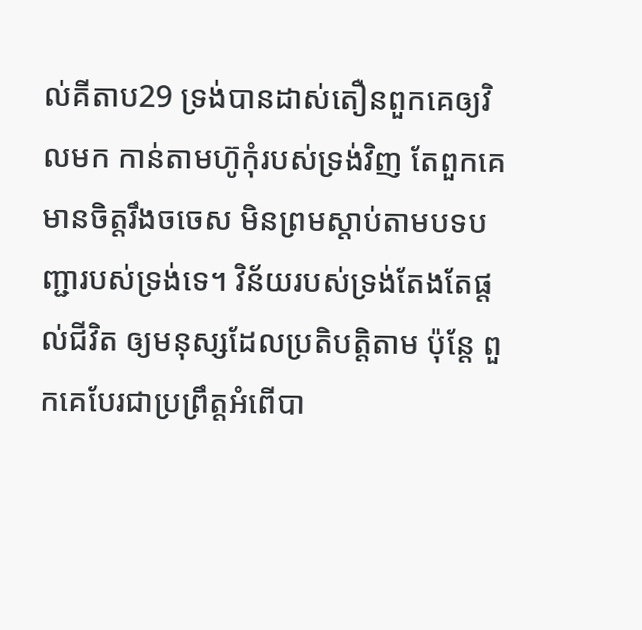ល់គីតាប29 ទ្រង់បានដាស់តឿនពួកគេឲ្យវិលមក កាន់តាមហ៊ូកុំរបស់ទ្រង់វិញ តែពួកគេមានចិត្តរឹងចចេស មិនព្រមស្ដាប់តាមបទបញ្ជារបស់ទ្រង់ទេ។ វិន័យរបស់ទ្រង់តែងតែផ្ដល់ជីវិត ឲ្យមនុស្សដែលប្រតិបត្តិតាម ប៉ុន្តែ ពួកគេបែរជាប្រព្រឹត្តអំពើបា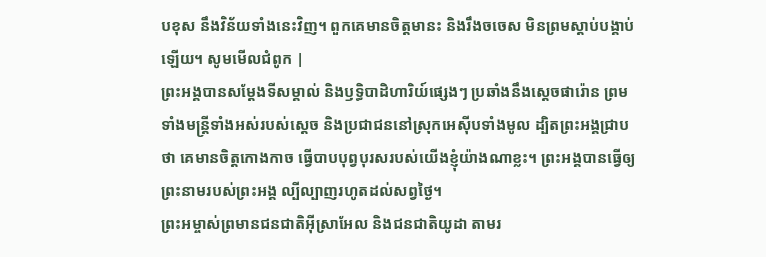បខុស នឹងវិន័យទាំងនេះវិញ។ ពួកគេមានចិត្តមានះ និងរឹងចចេស មិនព្រមស្ដាប់បង្គាប់ឡើយ។ សូមមើលជំពូក |
ព្រះអង្គបានសម្តែងទីសម្គាល់ និងឫទ្ធិបាដិហារិយ៍ផ្សេងៗ ប្រឆាំងនឹងស្ដេចផារ៉ោន ព្រមទាំងមន្ត្រីទាំងអស់របស់ស្ដេច និងប្រជាជននៅស្រុកអេស៊ីបទាំងមូល ដ្បិតព្រះអង្គជ្រាបថា គេមានចិត្តកោងកាច ធ្វើបាបបុព្វបុរសរបស់យើងខ្ញុំយ៉ាងណាខ្លះ។ ព្រះអង្គបានធ្វើឲ្យព្រះនាមរបស់ព្រះអង្គ ល្បីល្បាញរហូតដល់សព្វថ្ងៃ។
ព្រះអម្ចាស់ព្រមានជនជាតិអ៊ីស្រាអែល និងជនជាតិយូដា តាមរ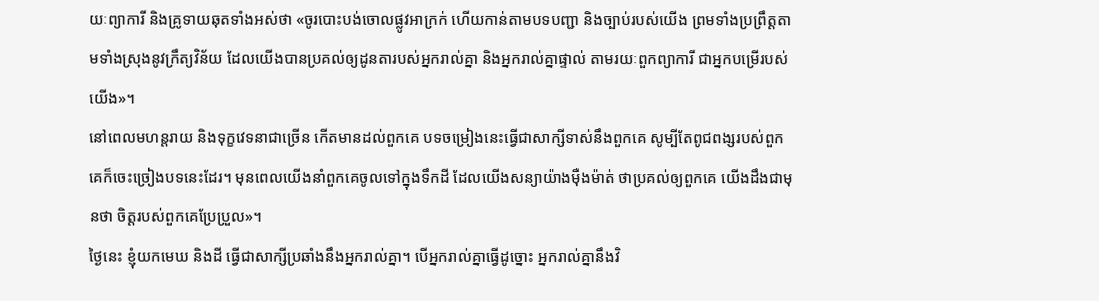យៈព្យាការី និងគ្រូទាយឆុតទាំងអស់ថា «ចូរបោះបង់ចោលផ្លូវអាក្រក់ ហើយកាន់តាមបទបញ្ជា និងច្បាប់របស់យើង ព្រមទាំងប្រព្រឹត្តតាមទាំងស្រុងនូវក្រឹត្យវិន័យ ដែលយើងបានប្រគល់ឲ្យដូនតារបស់អ្នករាល់គ្នា និងអ្នករាល់គ្នាផ្ទាល់ តាមរយៈពួកព្យាការី ជាអ្នកបម្រើរបស់យើង»។
នៅពេលមហន្តរាយ និងទុក្ខវេទនាជាច្រើន កើតមានដល់ពួកគេ បទចម្រៀងនេះធ្វើជាសាក្សីទាស់នឹងពួកគេ សូម្បីតែពូជពង្សរបស់ពួកគេក៏ចេះច្រៀងបទនេះដែរ។ មុនពេលយើងនាំពួកគេចូលទៅក្នុងទឹកដី ដែលយើងសន្យាយ៉ាងម៉ឺងម៉ាត់ ថាប្រគល់ឲ្យពួកគេ យើងដឹងជាមុនថា ចិត្តរបស់ពួកគេប្រែប្រួល»។
ថ្ងៃនេះ ខ្ញុំយកមេឃ និងដី ធ្វើជាសាក្សីប្រឆាំងនឹងអ្នករាល់គ្នា។ បើអ្នករាល់គ្នាធ្វើដូច្នោះ អ្នករាល់គ្នានឹងវិ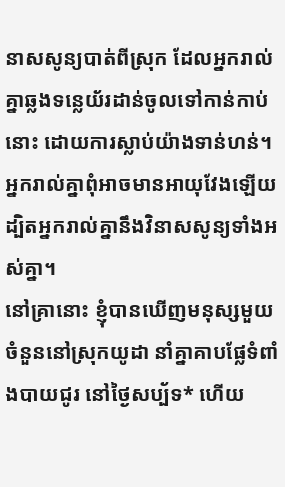នាសសូន្យបាត់ពីស្រុក ដែលអ្នករាល់គ្នាឆ្លងទន្លេយ័រដាន់ចូលទៅកាន់កាប់នោះ ដោយការស្លាប់យ៉ាងទាន់ហន់។ អ្នករាល់គ្នាពុំអាចមានអាយុវែងឡើយ ដ្បិតអ្នករាល់គ្នានឹងវិនាសសូន្យទាំងអស់គ្នា។
នៅគ្រានោះ ខ្ញុំបានឃើញមនុស្សមួយចំនួននៅស្រុកយូដា នាំគ្នាគាបផ្លែទំពាំងបាយជូរ នៅថ្ងៃសប្ប័ទ* ហើយ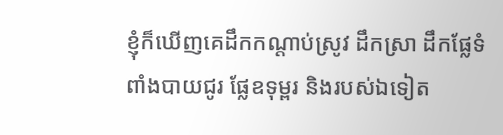ខ្ញុំក៏ឃើញគេដឹកកណ្ដាប់ស្រូវ ដឹកស្រា ដឹកផ្លែទំពាំងបាយជូរ ផ្លែឧទុម្ពរ និងរបស់ឯទៀត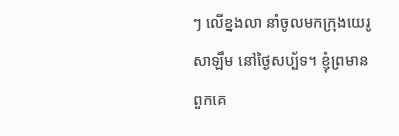ៗ លើខ្នងលា នាំចូលមកក្រុងយេរូសាឡឹម នៅថ្ងៃសប្ប័ទ។ ខ្ញុំព្រមានពួកគេ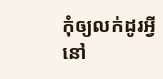កុំឲ្យលក់ដូរអ្វីនៅ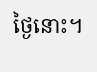ថ្ងៃនោះ។